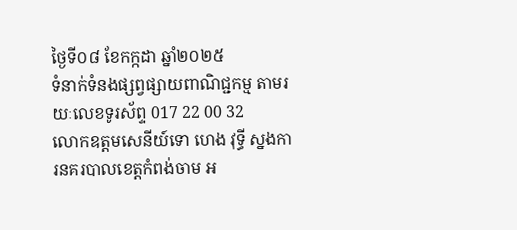ថ្ងៃទី០៨ ខែកក្កដា ឆ្នាំ២០២៥
ទំនាក់ទំនងផ្សព្វផ្សាយពាណិជ្ជកម្ម តាមរយៈលេខទូរស័ព្ទ 017 22 00 32
លោកឧត្តមសេនីយ៍ទោ ហេង វុទ្ធី ស្នងការនគរបាលខេត្តកំពង់ចាម អ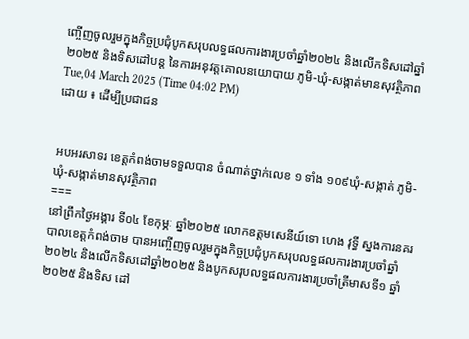ញ្ចើញចូលរួមក្នុងកិច្ចប្រជុំបូកសរុបលទ្ធផលការងារប្រចាំឆ្នាំ២០២៤ និងលើកទិសដៅឆ្នាំ២០២៥ និងទិសដៅបន្ត នៃការអនុវត្តគោលនយោបាយ ភូមិ-ឃុំ-សង្កាត់មានសុវត្ថិភាព
Tue,04 March 2025 (Time 04:02 PM)
ដោយ ៖ ដើម្បីប្រជាជន


អបអរសាទរ ខេត្តកំពង់ចាមទទួលបាន ចំណាត់ថ្នាក់លេខ ១ ទាំង ១០៩ឃុំ-សង្កាត់ ភូមិ-ឃុំ-សង្កាត់មានសុវត្ថិភាព
===
នៅព្រឹកថ្ងៃអង្គារ ទី០៤ ខែកុម្ភៈ ឆ្នាំ២០២៥ លោកឧត្តមសេនីយ៍ទោ ហេង វុទ្ធី ស្នងការនគរបាលខេត្តកំពង់ចាម បានអញ្ចើញចូលរួមក្នុងកិច្ចប្រជុំបូកសរុបលទ្ធផលការងារប្រចាំឆ្នាំ២០២៤ និងលើកទិសដៅឆ្នាំ២០២៥ និងបូកសរុបលទ្ធផលការងារប្រចាំត្រីមាសទី១ ឆ្នាំ២០២៥ និងទិស ដៅ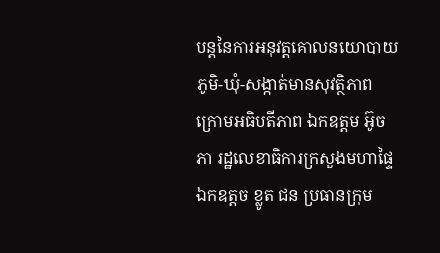បន្តនៃការអនុវត្តគោលនយោបាយ ភូមិ-ឃុំ-សង្កាត់មានសុវត្ថិភាព ក្រោមអធិបតីភាព ឯកឧត្តម អ៊ូច ភា រដ្ឋលេខាធិការក្រសួងមហាផ្ទៃ ឯកឧត្តច ខ្លូត ជន ប្រធានក្រុម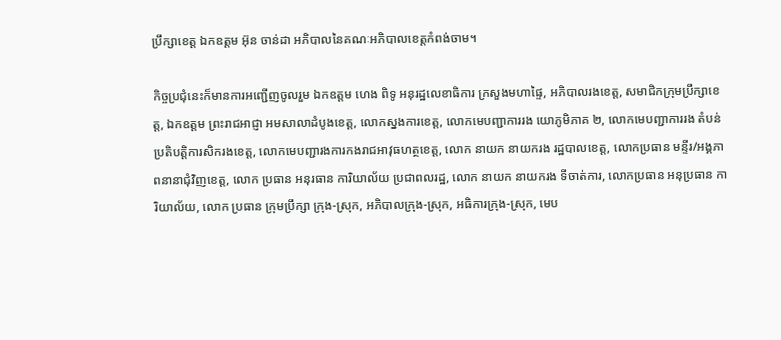ប្រឹក្សាខេត្ត ឯកឧត្ដម អ៊ុន ចាន់ដា អភិបាលនៃគណៈអភិបាលខេត្តកំពង់ចាម។

កិច្ចប្រជុំនេះក៏មានការអញ្ជេីញចូលរួម ឯកឧត្ដម ហេង ពិទូ អនុរដ្ឋលេខាធិការ ក្រសួងមហាផ្ទៃ, អភិបាលរងខេត្ត, សមាជិកក្រុមប្រឹក្សាខេត្ត, ឯកឧត្ដម ព្រះរាជអាជ្ញា អមសាលាដំបូងខេត្ត, លោកស្នងការខេត្ត, លោកមេបញ្ជាការរង យោភូមិភាគ ២, លោកមេបញ្ជាការរង តំបន់ប្រតិបត្តិការសិករងខេត្ត, លោកមេបញ្ជារងការកងរាជអាវុធហត្ថខេត្ត, លោក នាយក នាយករង រដ្ឋបាលខេត្ត, លោកប្រធាន មន្ទីរ/អង្គភាពនានាជុំវិញខេត្ត, លោក ប្រធាន អនុរធាន ការិយាល័យ ប្រជាពលរដ្ឋ, លោក នាយក នាយករង ទីចាត់ការ, លោកប្រធាន អនុប្រធាន ការិយាល័យ, លោក ប្រធាន ក្រុមប្រឹក្សា ក្រុង-ស្រុក, អភិបាលក្រុង-ស្រុក, អធិការក្រុង-ស្រុក, មេប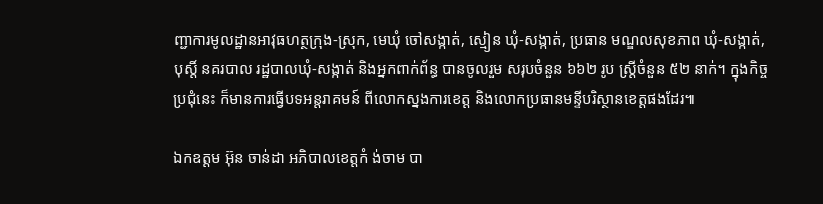ញ្ជាការមូលដ្ឋានអាវុធហត្ថក្រុង-ស្រុក, មេឃុំ ចៅសង្កាត់, ស្មៀន ឃុំ-សង្កាត់, ប្រធាន មណ្ឌលសុខភាព ឃុំ-សង្កាត់, បុស្តិ៍ នគរបាល រដ្ឋបាលឃុំ-សង្កាត់ និងអ្នកពាក់ព័ន្ធ បានចូលរួម សរុបចំនួន ៦៦២ រូប ស្ត្រីចំនួន ៥២ នាក់។ ក្នុងកិច្ចប្រជុំនេះ ក៏មានការធ្វើបទអន្តរាគមន៍ ពីលោកស្នងការខេត្ត និងលោកប្រធានមន្ទីបរិស្ថានខេត្តផងដែរ៕

ឯកឧត្តម អ៊ុន ចាន់ដា អភិបាលខេត្តកំ ង់ចាម បា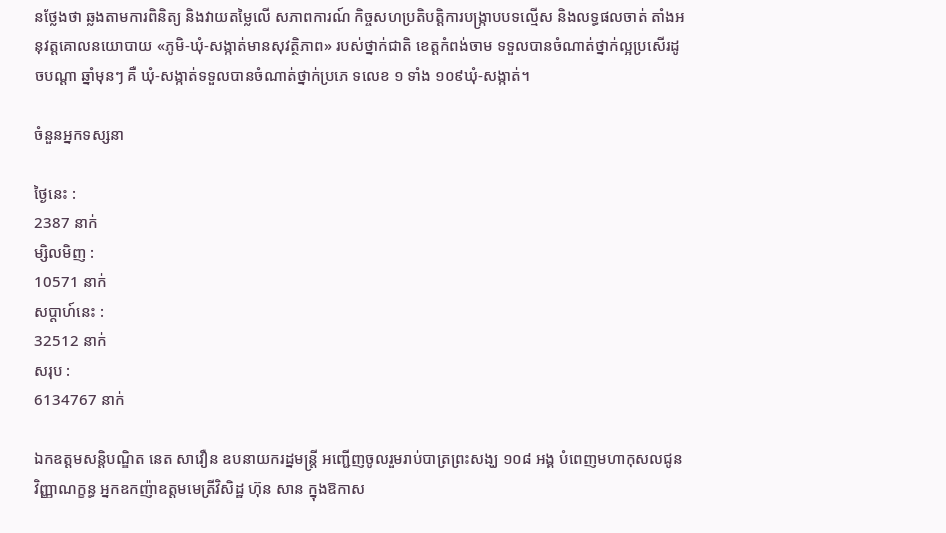នថ្លែងថា ឆ្លងតាមការពិនិត្យ និងវាយតម្លៃលើ សភាពការណ៍ កិច្ចសហប្រតិបត្តិការបង្ក្រាបបទល្មើស និងលទ្ធផលចាត់ តាំងអនុវត្តគោលនយោបាយ «ភូមិ-ឃុំ-សង្កាត់មានសុវត្ថិភាព» របស់ថ្នាក់ជាតិ ខេត្តកំពង់ចាម ទទួលបានចំណាត់ថ្នាក់ល្អប្រសើរដូចបណ្ដា ឆ្នាំមុនៗ គឺ ឃុំ-សង្កាត់ទទួលបានចំណាត់ថ្នាក់ប្រភេ ទលេខ ១ ទាំង ១០៩ឃុំ-សង្កាត់។

ចំនួនអ្នកទស្សនា

ថ្ងៃនេះ :
2387 នាក់
ម្សិលមិញ :
10571 នាក់
សប្តាហ៍នេះ :
32512 នាក់
សរុប :
6134767 នាក់

ឯកឧត្តមសន្តិបណ្ឌិត នេត សាវឿន ឧបនាយករដ្នមន្ត្រី អញ្ជើញចូលរួមរាប់បាត្រព្រះសង្ឃ ១០៨ អង្គ បំពេញមហាកុសលជូនវិញ្ញាណក្ខន្ធ អ្នកឧកញ៉ាឧត្តមមេត្រីវិសិដ្ឋ ហ៊ុន សាន ក្នុងឱកាស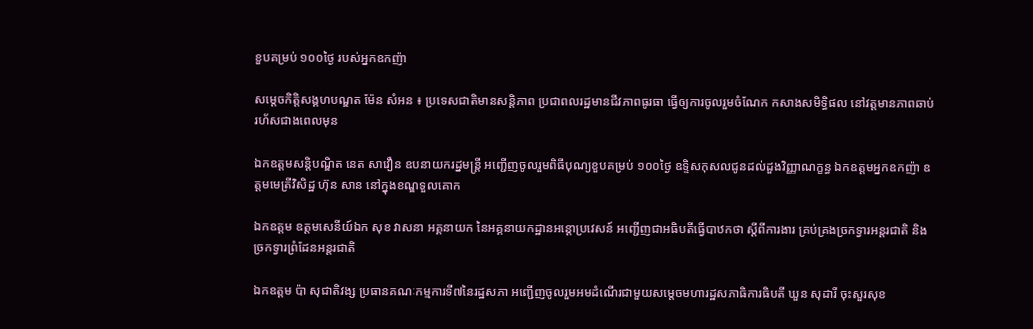ខួបគម្រប់ ១០០ថ្ងៃ របស់អ្នកឧកញ៉ា

សម្តេចកិត្តិសង្គហបណ្ឌត ម៉ែន សំអន ៖ ប្រទេសជាតិមានសន្តិភាព ប្រជាពលរដ្ឋមានជីវភាពធូរធា ធ្វើឲ្យការចូលរួមចំណែក កសាងសមិទ្ធិផល នៅវត្តមានភាពឆាប់រហ័សជាងពេលមុន

ឯកឧត្តមសន្តិបណ្ឌិត នេត សាវឿន ឧបនាយករដ្នមន្ត្រី អញ្ជើញចូលរួមពិធីបុណ្យខួបគម្រប់ ១០០ថ្ងៃ ឧទ្ទិសកុសលជូនដល់ដួងវិញ្ញាណក្ខន្ធ ឯកឧត្តមអ្នកឧកញ៉ា ឧត្តមមេត្រីវិសិដ្ឋ ហ៊ុន សាន នៅក្នុងខណ្ឌទួលគោក

ឯកឧត្តម ឧត្តមសេនីយ៍ឯក សុខ វាសនា អគ្គនាយក នៃអគ្គនាយកដ្ឋានអន្តោប្រវេសន៍ អញ្ជើញជាអធិបតីធ្វើបាឋកថា ស្ដីពីការងារ គ្រប់គ្រងច្រកទ្វារអន្តរជាតិ និងច្រកទ្វារព្រំដែនអន្តរជាតិ

ឯកឧត្តម ប៉ា សុជាតិវង្ស ប្រធានគណៈកម្មការទី៧នៃរដ្ឋសភា អញ្ជើញចូលរួមអមដំណើរជាមួយសម្តេចមហារដ្ឋសភាធិការធិបតី ឃួន សុដារី ចុះសួរសុខ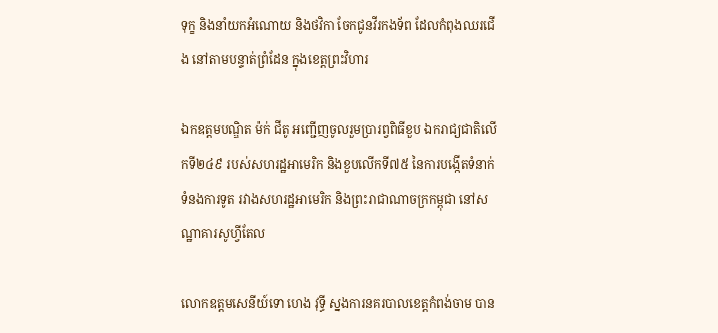ទុក្ខ និងនាំយកអំណោយ និងថវិកា ចែកជូនវីរកងទ័ព ដែលកំពុងឈរជើង នៅតាមបន្ទាត់ព្រំដែន ក្នុងខេត្តព្រះវិហារ

ឯកឧត្តមបណ្ឌិត ម៉ក់ ជីតូ អញ្ជើញចូលរួមប្រារព្វពិធីខួប ឯករាជ្យជាតិលើកទី២៤៩ របស់សហរដ្ឋអាមេរិក និងខួបលើកទី៧៥ នៃការបង្កើតទំនាក់ទំនងការទូត រវាងសហរដ្ឋអាមេរិក និងព្រះរាជាណាចក្រកម្ពុជា នៅសណ្ឋាគារសូហ្វីតែល

លោកឧត្តមសេនីយ៍ទោ ហេង វុទ្ធី ស្នងការនគរបាលខេត្តកំពង់ចាម បាន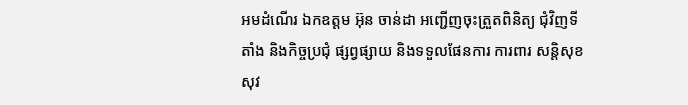អមដំណើរ ឯកឧត្តម អ៊ុន ចាន់ដា អញ្ជើញចុះត្រួតពិនិត្យ ជុំវិញទីតាំង និងកិច្ចប្រជុំ ផ្សព្វផ្សាយ និងទទួលផែនការ ការពារ សន្តិសុខ សុវ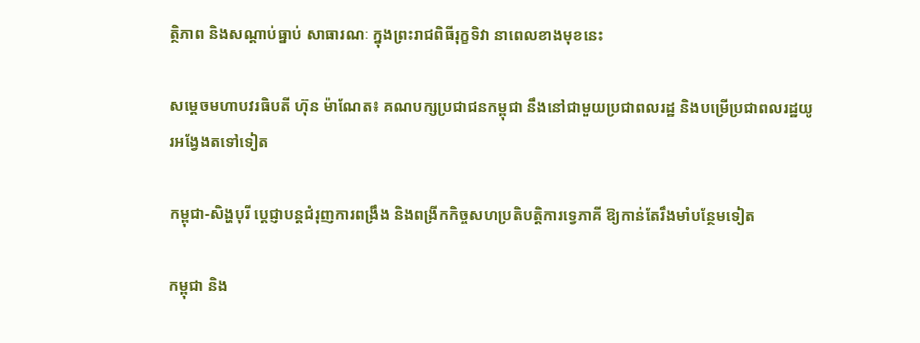ត្ថិភាព និងសណ្តាប់ធ្នាប់ សាធារណៈ ក្នុងព្រះរាជពិធីរុក្ខទិវា នាពេលខាងមុខនេះ

សម្តេចមហាបវរធិបតី ហ៊ុន ម៉ាណែត៖ គណបក្សប្រជាជនកម្ពុជា នឹងនៅជាមួយប្រជាពលរដ្ឋ និងបម្រើប្រជាពលរដ្ឋយូរអង្វែងតទៅទៀត

កម្ពុជា-សិង្ហបុរី ប្ដេជ្ញាបន្តជំរុញការពង្រឹង និងពង្រីកកិច្ចសហប្រតិបត្តិការទ្វេភាគី ឱ្យកាន់តែរឹងមាំបន្ថែមទៀត

កម្ពុជា និង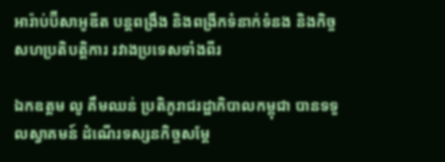អារ៉ាប់ប៊ីសាអូឌីត បន្តពង្រឹង និងពង្រីកទំនាក់ទំនង និងកិច្ចសហប្រតិបត្តិការ រវាងប្រទេសទាំងពីរ

ឯកឧត្តម លូ គឹមឈន់ ប្រតិភូរាជរដ្ឋាភិបាលកម្ពុជា បានទទួលស្វាគមន៍ ដំណើរទស្សនកិច្ចសម្តែ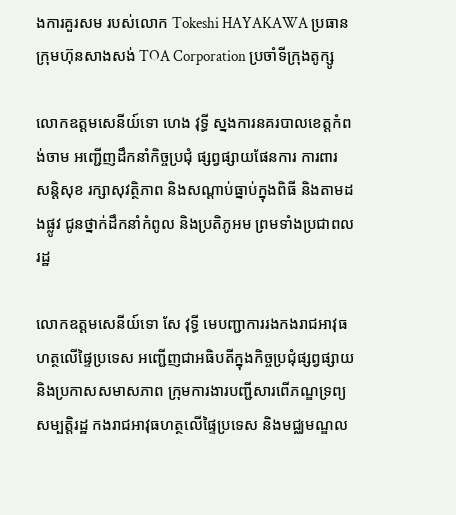ងការគួរសម របស់លោក Tokeshi HAYAKAWA ប្រធានក្រុមហ៊ុនសាងសង់ TOA Corporation ប្រចាំទីក្រុងតូក្សូ

លោកឧត្តមសេនីយ៍ទោ ហេង វុទ្ធី ស្នងការនគរបាលខេត្តកំពង់ចាម អញ្ជើញដឹកនាំកិច្ចប្រជុំ ផ្សព្វផ្សាយផែនការ ការពារ សន្តិសុខ រក្សាសុវត្ថិភាព និងសណ្តាប់ធ្នាប់ក្នុងពិធី និងតាមដងផ្លូវ ជូនថ្នាក់ដឹកនាំកំពូល និងប្រតិភូអម ព្រមទាំងប្រជាពលរដ្ឋ

លោកឧត្តមសេនីយ៍ទោ សែ វុទ្ធី មេបញ្ជាការរងកងរាជអាវុធហត្ថលើផ្ទៃប្រទេស អញ្ជើញជាអធិបតីក្នុងកិច្ចប្រជុំផ្សព្វផ្សាយ និងប្រកាសសមាសភាព ក្រុមការងារបញ្ជីសារពើភណ្ឌទ្រព្យសម្បត្តិរដ្ឋ កងរាជអាវុធហត្ថលើផ្ទៃប្រទេស និងមជ្ឈមណ្ឌល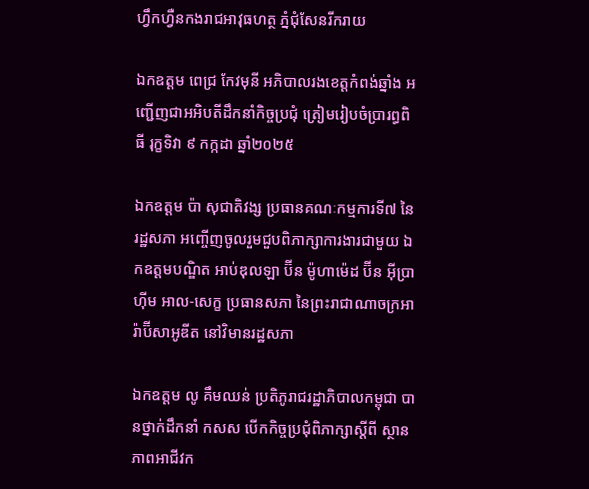ហ្វឹកហ្វឺនកងរាជអាវុធហត្ថ ភ្នំជុំសែនរីករាយ

ឯកឧត្តម ពេជ្រ កែវមុនី អភិបាលរងខេត្ដកំពង់ឆ្នាំង អញ្ជើញជាអអិបតីដឹកនាំកិច្ចប្រជុំ ត្រៀមរៀបចំប្រារព្ធពិធី រុក្ខទិវា ៩ កក្កដា ឆ្នាំ២០២៥

ឯកឧត្តម ប៉ា សុជាតិវង្ស ប្រធានគណៈកម្មការទី៧ នៃរដ្ឋសភា អញ្ចើញចូលរួមជួបពិភាក្សាការងារជាមួយ ឯកឧត្តមបណ្ឌិត អាប់ឌុលឡា ប៊ីន ម៉ូហាម៉េដ ប៊ីន អ៊ីប្រាហ៊ីម អាល-សេក្ខ ប្រធានសភា នៃព្រះរាជាណាចក្រអារ៉ាប៊ីសាអូឌីត នៅវិមានរដ្ឋសភា

ឯកឧត្តម លូ គឹមឈន់ ប្រតិភូរាជរដ្ឋាភិបាលកម្ពុជា បានថ្នាក់ដឹកនាំ កសស បើកកិច្ចប្រជុំពិភាក្សាស្តីពី ស្ថានភាពអាជីវក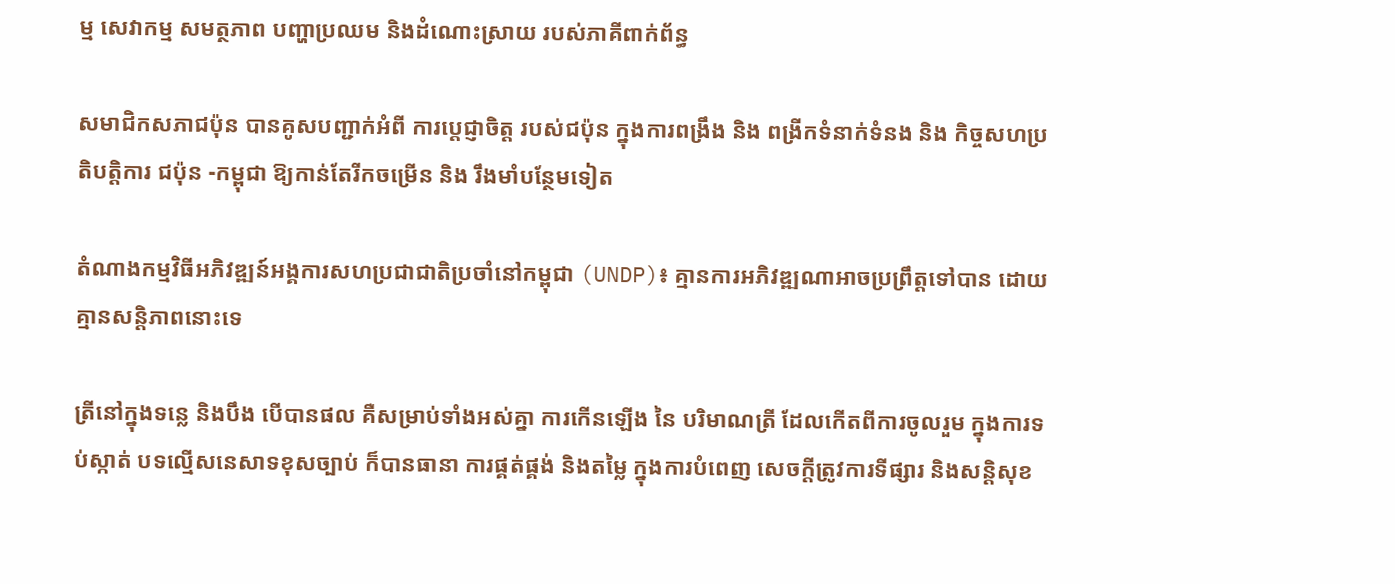ម្ម សេវាកម្ម សមត្ថភាព បញ្ហាប្រឈម និងដំណោះស្រាយ របស់ភាគីពាក់ព័ន្ធ

សមាជិកសភាជប៉ុន បានគូសបញ្ជាក់អំពី ការប្ដេជ្ញាចិត្ត របស់ជប៉ុន ក្នុងការពង្រឹង និង ពង្រីកទំនាក់ទំនង និង កិច្ចសហប្រតិបត្តិការ ជប៉ុន -កម្ពុជា ឱ្យកាន់តែរីកចម្រេីន និង រឹងមាំបន្ថែមទៀត

តំណាងកម្មវិធីអភិវឌ្ឍន៍អង្គការសហប្រជាជាតិប្រចាំនៅកម្ពុជា (UNDP)៖ គ្មានការអភិវឌ្ឍណាអាចប្រព្រឹត្តទៅបាន ដោយគ្មានសន្តិភាពនោះទេ

ត្រីនៅក្នុងទន្លេ និងបឹង បើបានផល គឺសម្រាប់ទាំងអស់គ្នា ការកើនឡើង នៃ បរិមាណត្រី ដែលកើតពីការចូលរួម ក្នុងការទប់ស្កាត់ បទល្មើសនេសាទខុសច្បាប់ ក៏បានធានា ការផ្គត់ផ្គង់ និងតម្លៃ ក្នុងការបំពេញ សេចក្តីត្រូវការទីផ្សារ និងសន្តិសុខ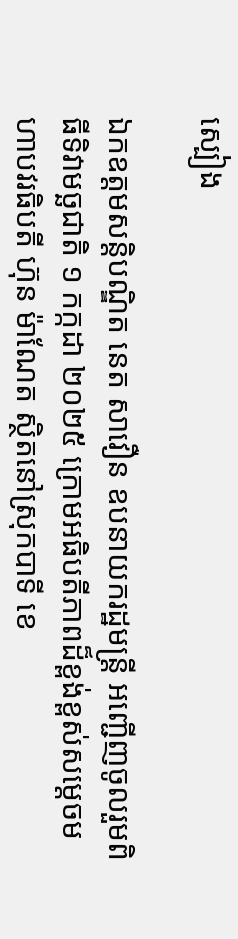ស្បៀង

ឯកឧត្តមសន្តិបណ្ឌិត នេត សាវឿន ឧបនាយករដ្ឋមន្រ្តី អញ្ជើញចូលរួមពិធីទិវាមច្ឆជាតិ ១ កក្កដា ២០២៥ ក្រោមអធិបតីភាពដ៏ខ្ពង់ខ្ពស់សម្តេចមហាបវរធិបតី ហ៊ុន ម៉ាណែត ស្ថិតនៅស្រុកបាទី ខេ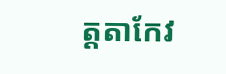ត្តតាកែវ